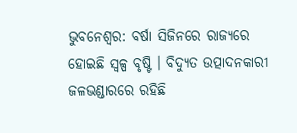ଭୁବନେଶ୍ବର: ବର୍ଷା ସିଜିନରେ ରାଜ୍ୟରେ ହୋଇଛି ସ୍ୱଳ୍ପ ବୃଷ୍ଟି । ବିଦ୍ୟୁତ ଉତ୍ପାଦନକାରୀ ଜଳଭଣ୍ଡାରରେ ରହିଛି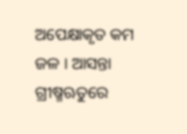ଅପେକ୍ଷାକୃତ କମ ଜଳ । ଆସନ୍ତା ଗ୍ରୀଷ୍ମଋତୁରେ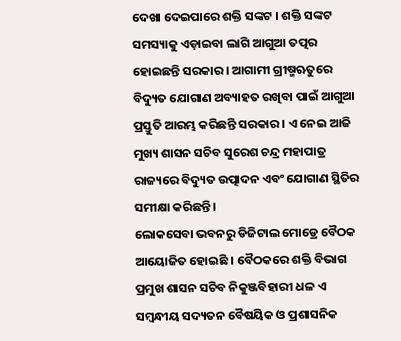ଦେଖା ଦେଇପାରେ ଶକ୍ତି ସଙ୍କଟ । ଶକ୍ତି ସଙ୍କଟ ସମସ୍ୟାକୁ ଏଡ଼ାଇବା ଲାଗି ଆଗୁଆ ତତ୍ପର ହୋଇଛନ୍ତି ସରକାର । ଆଗାମୀ ଗ୍ରୀଷ୍ମଋତୁରେ ବିଦ୍ୟୁତ ଯୋଗାଣ ଅବ୍ୟାହତ ରଖିବା ପାଇଁ ଆଗୁଆ ପ୍ରସ୍ତୁତି ଆରମ୍ଭ କରିଛନ୍ତି ସରକାର । ଏ ନେଇ ଆଜି ମୁଖ୍ୟ ଶାସନ ସଚିବ ସୁରେଶ ଚନ୍ଦ୍ର ମହାପାତ୍ର ରାଜ୍ୟରେ ବିଦ୍ୟୁତ ଉତ୍ପାଦନ ଏବଂ ଯୋଗାଣ ସ୍ଥିତିର ସମୀକ୍ଷା କରିଛନ୍ତି ।
ଲୋକସେବା ଭବନରୁ ଡିଜିଟାଲ ମୋଡ୍ରେ ବୈଠକ ଆୟୋଜିତ ହୋଇଛି । ବୈଠକରେ ଶକ୍ତି ବିଭାଗ ପ୍ରମୁଖ ଶାସନ ସଚିବ ନିକୁଞ୍ଜବିହାରୀ ଧଳ ଏ ସମ୍ବନ୍ଧୀୟ ସଦ୍ୟତନ ବୈଷୟିକ ଓ ପ୍ରଶାସନିକ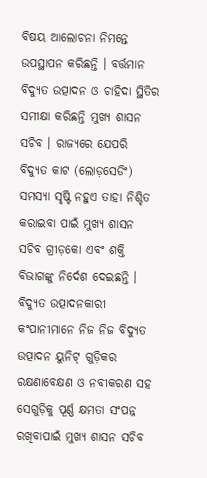ବିଷୟ ଆଲୋଚନା ନିମନ୍ତେ ଉପସ୍ଥାପନ କରିଛନ୍ତି । ବର୍ତ୍ତମାନ ବିଦ୍ୟୁତ ଉତ୍ପାଦନ ଓ ଚାହିଦା ସ୍ଥିତିର ସମୀକ୍ଷା କରିଛନ୍ତି ମୁଖ୍ୟ ଶାସନ ସଚିବ । ରାଜ୍ୟରେ ଯେପରି ବିଦ୍ୟୁତ କାଟ (ଲୋଡ଼ସେଡିଂ) ସମସ୍ୟା ସୃଷ୍ଟି ନହୁଏ ତାହା ନିଶ୍ଚିତ କରାଇବା ପାଇଁ ମୁଖ୍ୟ ଶାସନ ସଚିବ ଗ୍ରୀଡ଼କୋ ଏବଂ ଶକ୍ତି ବିଭାଗଙ୍କୁ ନିର୍ଦେଶ ଦେଇଛନ୍ତି । ବିଦ୍ୟୁତ ଉତ୍ପାଦନକାରୀ କଂପାନୀମାନେ ନିଜ ନିଜ ବିଦ୍ୟୁତ ଉତ୍ପାଦନ ୟୁନିଟ୍ ଗୁଡ଼ିକର ରକ୍ଷଣାବେକ୍ଷଣ ଓ ନବୀକରଣ ସହ ସେଗୁଡ଼ିକୁ ପୂର୍ଣ୍ଣ କ୍ଷମତା ସଂପନ୍ନ ରଖିବାପାଇଁ ମୁଖ୍ୟ ଶାସନ ସଚିବ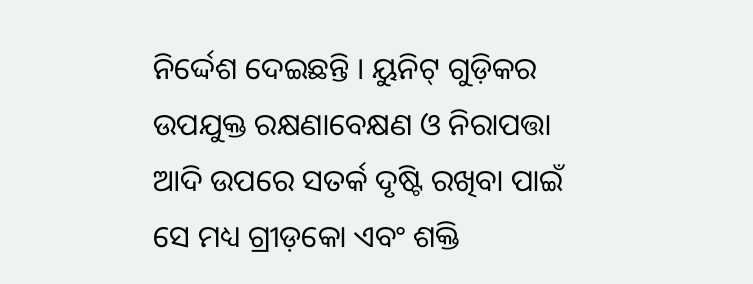ନିର୍ଦ୍ଦେଶ ଦେଇଛନ୍ତି । ୟୁନିଟ୍ ଗୁଡ଼ିକର ଉପଯୁକ୍ତ ରକ୍ଷଣାବେକ୍ଷଣ ଓ ନିରାପତ୍ତା ଆଦି ଉପରେ ସତର୍କ ଦୃଷ୍ଟି ରଖିବା ପାଇଁ ସେ ମଧ୍ୟ ଗ୍ରୀଡ଼କୋ ଏବଂ ଶକ୍ତି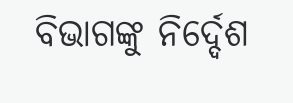ବିଭାଗଙ୍କୁ ନିର୍ଦ୍ଦେଶ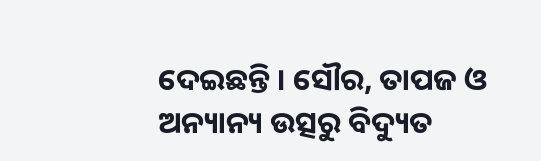ଦେଇଛନ୍ତି । ସୌର, ତାପଜ ଓ ଅନ୍ୟାନ୍ୟ ଉତ୍ସରୁ ବିଦ୍ୟୁତ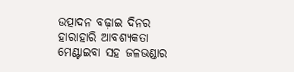ଉତ୍ପାଦନ ବଢ଼ାଇ ଦିନର ହାରାହାରି ଆବଶ୍ୟକତା ମେଣ୍ଟାଇବା ସହ ଜଳଭଣ୍ଡାର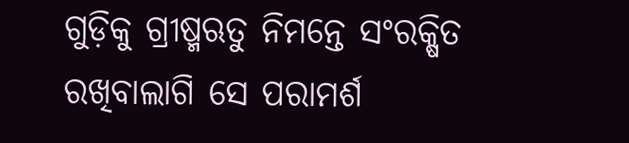ଗୁଡ଼ିକୁ ଗ୍ରୀଷ୍ମଋତୁ ନିମନ୍ତେ ସଂରକ୍ଷିତ ରଖିବାଲାଗି ସେ ପରାମର୍ଶ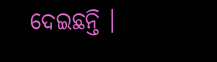ଦେଇଛନ୍ତି ।